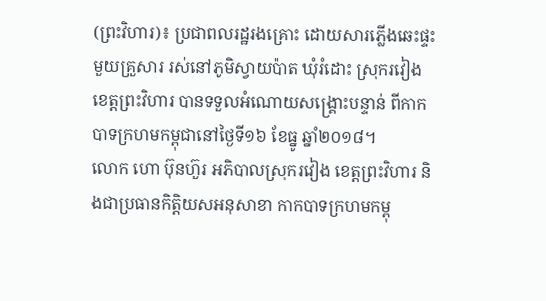(ព្រះវិហារ)៖ ប្រជាពលរដ្ឋរងគ្រោះ ដោយសារភ្លើងឆេះផ្ទះមួយគ្រួសារ រស់នៅភូមិស្វាយប៉ាត ឃុំរំដោះ ស្រុករវៀង ខេត្តព្រះវិហារ បានទទួលអំណោយសង្គ្រោះបន្ទាន់ ពីកាកបាទក្រហមកម្ពុជានៅថ្ងៃទី១៦ ខែធ្នូ ឆ្នាំ២០១៨។
លោក ហោ ប៊ុនហ៊ួរ អភិបាលស្រុករវៀង ខេត្តព្រះវិហារ និងជាប្រធានកិត្តិយសអនុសាខា កាកបាទក្រហមកម្ពុ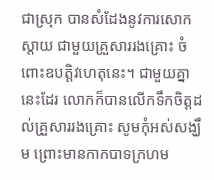ជាស្រុក បានសំដែងនូវការសោកស្តាយ ជាមួយគ្រួសាររងគ្រោះ ចំពោះឧបត្តិវហេតុនេះ។ ជាមួយគ្នានេះដែរ លោកក៏បានលើកទឹកចិត្តដល់គ្រួសាររងគ្រោះ សូមកុំអស់សង្ឃឹម ព្រោះមានកាកបាទក្រហម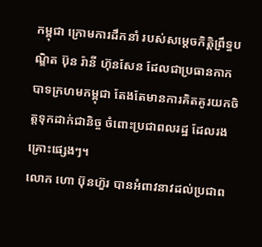កម្ពុជា ក្រោមការដឹកនាំ របស់សម្តេចកិត្តិព្រឹទ្ធបណ្ឌិត ប៊ុន រ៉ានី ហ៊ុនសែន ដែលជាប្រធានកាកបាទក្រហមកម្ពុជា តែងតែមានការគិតគូរយកចិត្តទុកដាក់ជានិច្ច ចំពោះប្រជាពលរដ្ឋ ដែលរងគ្រោះផ្សេងៗ។
លោក ហោ ប៊ុនហ៊ួរ បានអំពាវនាវដល់ប្រជាព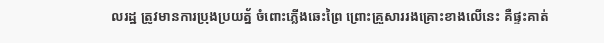លរដ្ឋ ត្រូវមានការប្រុងប្រយត្ន័ ចំពោះភ្លើងឆេះព្រៃ ព្រោះគ្រួសាររងគ្រោះខាងលើនេះ គឺផ្ទះគាត់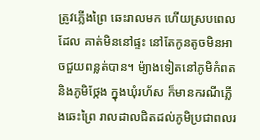ត្រូវភ្លើងព្រៃ ឆេះរាលមក ហើយស្របពេលដែល គាត់មិននៅផ្ទះ នៅតែកូនតូចមិនអាចជួយពន្លត់បាន។ ម៉្យាងទៀតនៅភូមិកំពត និងភូមិថ្កែង ក្នុងឃុំរហ័ស ក៏មានករណីភ្លើងឆេះព្រៃ រាលដាលជិតដល់ភូមិប្រជាពលរ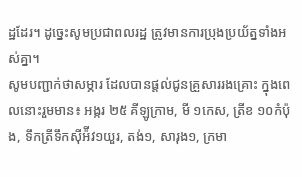ដ្ឋដែរ។ ដូច្នេះសូមប្រជាពលរដ្ឋ ត្រូវមានការប្រុងប្រយ័ត្នទាំងអស់គ្នា។
សូមបញ្ជាក់ថាសម្ភារ ដែលបានផ្តល់ជូនគ្រួសាររងគ្រោះ ក្នុងពេលនោះរួមមាន៖ អង្ករ ២៥ គីឡូក្រាម, មី ១កេស, ត្រីខ ១០កំប៉ុង, ទឹកត្រីទឹកស៊ីអ៉ីវ១យួរ, តង់១, សារុង១, ក្រមា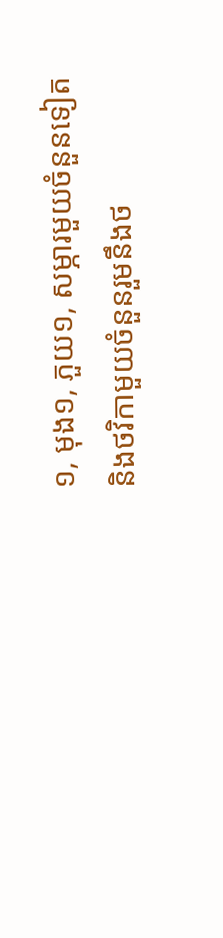១, មុង១, ភួយ១, សម្ភារមួយចំនួនទៀត និងថវិកាមួយចំនួនរួមនឹងថ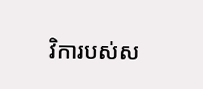វិការបស់ស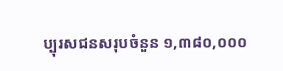ប្បុរសជនសរុបចំនួន ១,៣៨០,០០០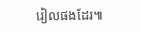រៀលផងដែរ៕